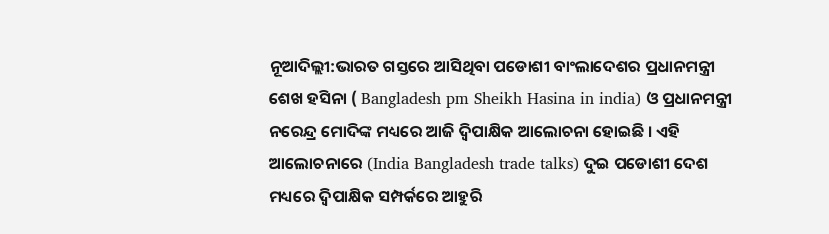ନୂଆଦିଲ୍ଲୀ:ଭାରତ ଗସ୍ତରେ ଆସିଥିବା ପଡୋଶୀ ବାଂଲାଦେଶର ପ୍ରଧାନମନ୍ତ୍ରୀ ଶେଖ ହସିନା ( Bangladesh pm Sheikh Hasina in india) ଓ ପ୍ରଧାନମନ୍ତ୍ରୀ ନରେନ୍ଦ୍ର ମୋଦିଙ୍କ ମଧ୍ୟରେ ଆଜି ଦ୍ବିପାକ୍ଷିକ ଆଲୋଚନା ହୋଇଛି । ଏହି ଆଲୋଚନାରେ (India Bangladesh trade talks) ଦୁଇ ପଡୋଶୀ ଦେଶ ମଧ୍ୟରେ ଦ୍ବିପାକ୍ଷିକ ସମ୍ପର୍କରେ ଆହୁରି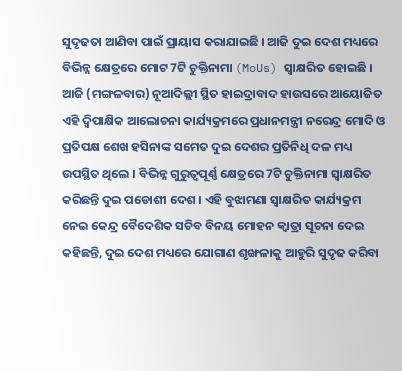ସୁଦୃଢତା ଆଣିବା ପାଇଁ ପ୍ରାୟାସ କରାଯାଇଛି । ଆଜି ଦୁଇ ଦେଶ ମଧ୍ୟରେ ବିଭିନ୍ନ କ୍ଷେତ୍ରରେ ମୋଟ 7ଟି ଚୁକ୍ତିନାମା (MoUs) ସ୍ବାକ୍ଷରିତ ହୋଇଛି ।
ଆଜି (ମଙ୍ଗଳବାର) ନୂଆଦିଲ୍ଲୀ ସ୍ଥିତ ହାଇଦ୍ରାବାଦ ହାଉସରେ ଆୟୋଜିତ ଏହି ଦ୍ବିପାକ୍ଷିକ ଆଲୋଚନା କାର୍ଯ୍ୟକ୍ରମରେ ପ୍ରଧାନମନ୍ତ୍ରୀ ନରେନ୍ଦ୍ର ମୋଦି ଓ ପ୍ରତିପକ୍ଷ ଶେଖ ହସିନାଙ୍କ ସମେତ ଦୁଇ ଦେଶର ପ୍ରତିନିଧି ଦଳ ମଧ୍ୟ ଉପସ୍ଥିତ ଥିଲେ । ବିଭିନ୍ନ ଗୁରୁତ୍ବପୂର୍ଣ୍ଣ କ୍ଷେତ୍ରରେ 7ଟି ଚୁକ୍ତିନାମା ସ୍ବାକ୍ଷରିତ କରିଛନ୍ତି ଦୁଇ ପଡୋଶୀ ଦେଶ । ଏହି ବୁଝାମଣା ସ୍ବାକ୍ଷରିତ କାର୍ଯ୍ୟକ୍ରମ ନେଇ କେନ୍ଦ୍ର ବୈଦେଶିକ ସଚିବ ବିନୟ ମୋହନ କ୍ବାତ୍ରା ସୂଚନା ଦେଇ କହିଛନ୍ତି, ଦୁଇ ଦେଶ ମଧ୍ୟରେ ଯୋଗାଣ ଶୃଙ୍ଖଳାକୁ ଆହୁରି ସୁଦୃଢ କରିବା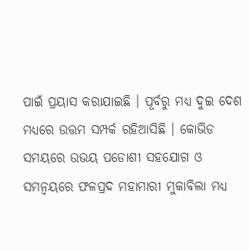ପାଇଁ ପ୍ରୟାସ କରାଯାଇଛି । ପୂର୍ବରୁ ମଧ୍ୟ ଦୁଇ ଦେଶ ମଧ୍ୟରେ ଉତ୍ତମ ସମ୍ପର୍କ ରହିଆସିଛି । କୋଭିଡ ସମୟରେ ଉଭୟ ପଡୋଶୀ ସହଯୋଗ ଓ ସମନ୍ବୟରେ ଫଳପ୍ରଦ ମହାମାରୀ ମୁକାବିଲା ମଧ୍ୟ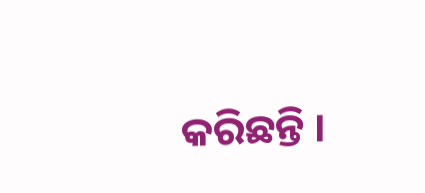କରିଛନ୍ତି ।